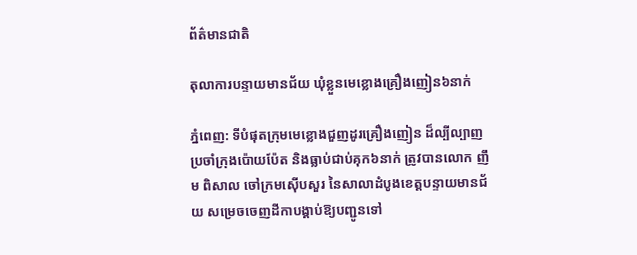ព័ត៌មានជាតិ

តុលាការបន្ទាយមានជ័យ ឃុំខ្លួនមេខ្លោងគ្រឿងញៀន៦នាក់

ភ្នំពេញ: ទីបំផុតក្រុមមេខ្លោងជួញដូរគ្រឿងញៀន ដ៏ល្បីល្បាញប្រចាំក្រុងប៉ោយប៉ែត និងធ្លាប់ជាប់គុក៦នាក់ ត្រូវបានលោក ញឹម ពិសាល ចៅក្រមស៊ើបសួរ នៃសាលាដំបូងខេត្តបន្ទាយមានជ័យ សម្រេចចេញដីកាបង្គាប់ឱ្យបញ្ជូនទៅ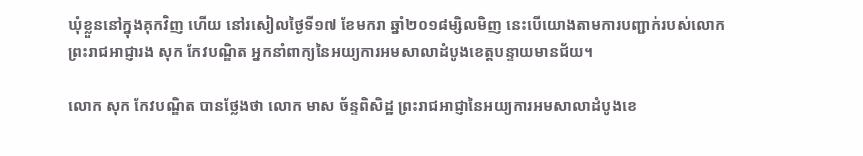ឃុំខ្លួននៅក្នុងគុកវិញ ហើយ នៅរសៀលថ្ងៃទី១៧ ខែមករា ឆ្នាំ២០១៨ម្សិលមិញ នេះបើយោងតាមការបញ្ជាក់របស់លោកព្រះរាជអាជ្ញារង សុក កែវបណ្ឌិត អ្នកនាំពាក្យនៃអយ្យការអមសាលាដំបូងខេត្តបន្ទាយមានជ័យ។

លោក សុក កែវបណ្ឌិត បានថ្លែងថា លោក មាស ច័ន្ទពិសិដ្ឋ ព្រះរាជអាជ្ញានៃអយ្យការអមសាលាដំបូងខេ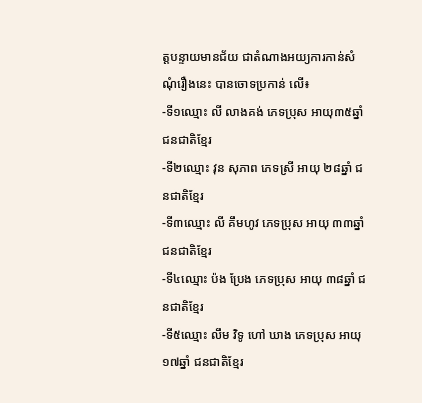ត្តបន្ទាយមានជ័យ ជាតំណាងអយ្យការកាន់សំណុំរឿងនេះ បានចោទប្រកាន់ លើ៖
-ទី១ឈ្មោះ លី លាងគង់ ភេទប្រុស អាយុ៣៥ឆ្នាំ ជនជាតិខ្មែរ
-ទី២ឈ្មោះ វុន សុភាព ភេទស្រី អាយុ ២៨ឆ្នាំ ជនជាតិខ្មែរ
-ទី៣ឈ្មោះ លី គឹមហូវ ភេទប្រុស អាយុ ៣៣ឆ្នាំ ជនជាតិខ្មែរ
-ទី៤ឈ្មោះ ប៉ង ប្រែង ភេទប្រុស អាយុ ៣៨ឆ្នាំ ជនជាតិខ្មែរ
-ទី៥ឈ្មោះ លឹម វិទូ ហៅ ឃាង ភេទប្រុស អាយុ ១៧ឆ្នាំ ជនជាតិខ្មែរ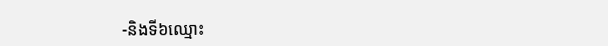-និងទី៦ឈ្មោះ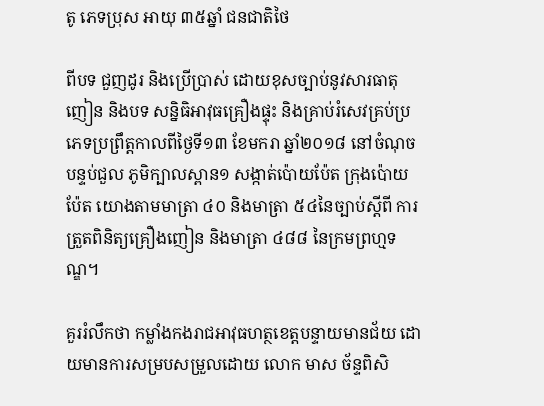តូ ភេទប្រុស អាយុ ៣៥ឆ្នាំ ជនជាតិថៃ

ពីបទ ជួញដូរ និងប្រើប្រាស់ ដោយខុសច្បាប់នូវសារធាតុញៀន និងបទ សន្និធិអាវុធគ្រឿងផ្ទុះ និងគ្រាប់រំសេវគ្រប់ប្រភេទប្រព្រឹត្តកាលពីថ្ងៃទី១៣ ខែមករា ឆ្នាំ២០១៨ នៅចំណុច បន្ទប់ជួល ភូមិក្បាលស្ពាន១ សង្កាត់ប៉ោយប៉ែត ក្រុងប៉ោយប៉ែត យោងតាមមាត្រា ៤០ និងមាត្រា ៥៤នៃច្បាប់ស្តីពី ការត្រួតពិនិត្យគ្រឿងញៀន និងមាត្រា ៤៨៨ នៃក្រមព្រហ្មទណ្ឌ។

គួររំលឹកថា កម្លាំងកងរាជអាវុធហត្ថខេត្តបន្ទាយមានជ័យ ដោយមានការសម្របសម្រួលដោយ លោក មាស ច័ន្ទពិសិ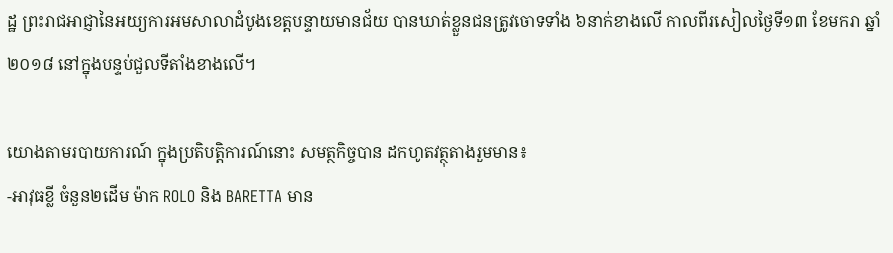ដ្ឋ ព្រះរាជអាជ្ញានៃអយ្យការអមសាលាដំបូងខេត្តបន្ទាយមានជ័យ បានឃាត់ខ្លួនជនត្រូវចោទទាំង ៦នាក់ខាងលើ កាលពីរសៀលថ្ងៃទី១៣ ខែមករា ឆ្នាំ២០១៨ នៅក្នុងបន្ទប់ជួលទីតាំងខាងលើ។

យោងតាមរបាយការណ៍ ក្នុងប្រតិបត្តិការណ៍នោះ សមត្ថកិច្ចបាន ដកហូតវត្ថុតាងរួមមាន៖
-អាវុធខ្លី ចំនួន២ដើម ម៉ាក ROLO និង BARETTA មាន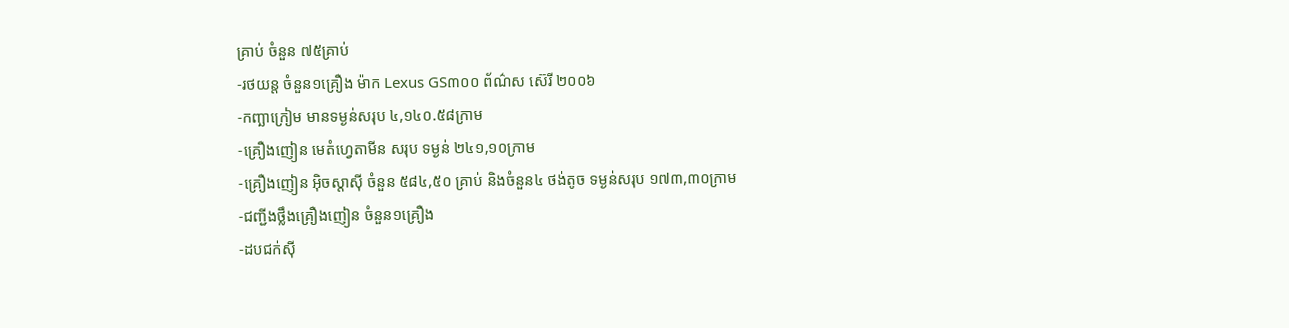គ្រាប់ ចំនួន ៧៥គ្រាប់
-រថយន្ត ចំនួន១គ្រឿង ម៉ាក Lexus GS៣០០ ព័ណ៌ស ស៊េរី ២០០៦
-កញ្ឆាក្រៀម មានទម្ងន់សរុប ៤,១៤០.៥៨ក្រាម
-គ្រឿងញៀន មេតំហ្វេតាមីន សរុប ទម្ងន់ ២៤១,១០ក្រាម
-គ្រឿងញៀន អ៊ិចស្តាស៊ី ចំនួន ៥៨៤,៥០ គ្រាប់ និងចំនួន៤ ថង់តូច ទម្ងន់សរុប ១៧៣,៣០ក្រាម
-ជញ្ជីងថ្លឹងគ្រឿងញៀន ចំនួន១គ្រឿង
-ដបជក់ស៊ី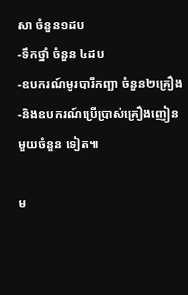សា ចំនួន១ដប
-ទឹកថ្នាំ ចំនួន ៤ដប
-ឧបករណ៍មូរបារីកញ្ឆា ចំនួន២គ្រឿង
-និងឧបករណ៍ប្រើប្រាស់គ្រឿងញៀន មួយចំនួន ទៀត៕

ម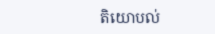តិយោបល់